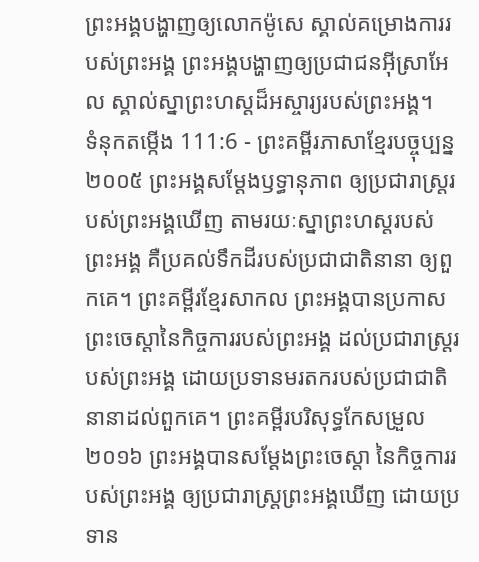ព្រះអង្គបង្ហាញឲ្យលោកម៉ូសេ ស្គាល់គម្រោងការរបស់ព្រះអង្គ ព្រះអង្គបង្ហាញឲ្យប្រជាជនអ៊ីស្រាអែល ស្គាល់ស្នាព្រះហស្ដដ៏អស្ចារ្យរបស់ព្រះអង្គ។
ទំនុកតម្កើង 111:6 - ព្រះគម្ពីរភាសាខ្មែរបច្ចុប្បន្ន ២០០៥ ព្រះអង្គសម្តែងឫទ្ធានុភាព ឲ្យប្រជារាស្ត្ររបស់ព្រះអង្គឃើញ តាមរយៈស្នាព្រះហស្ដរបស់ព្រះអង្គ គឺប្រគល់ទឹកដីរបស់ប្រជាជាតិនានា ឲ្យពួកគេ។ ព្រះគម្ពីរខ្មែរសាកល ព្រះអង្គបានប្រកាសព្រះចេស្ដានៃកិច្ចការរបស់ព្រះអង្គ ដល់ប្រជារាស្ត្ររបស់ព្រះអង្គ ដោយប្រទានមរតករបស់ប្រជាជាតិនានាដល់ពួកគេ។ ព្រះគម្ពីរបរិសុទ្ធកែសម្រួល ២០១៦ ព្រះអង្គបានសម្ដែងព្រះចេស្តា នៃកិច្ចការរបស់ព្រះអង្គ ឲ្យប្រជារាស្ត្រព្រះអង្គឃើញ ដោយប្រទាន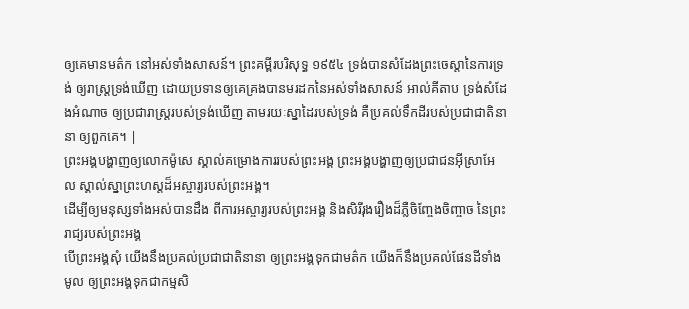ឲ្យគេមានមត៌ក នៅអស់ទាំងសាសន៍។ ព្រះគម្ពីរបរិសុទ្ធ ១៩៥៤ ទ្រង់បានសំដែងព្រះចេស្តានៃការទ្រង់ ឲ្យរាស្ត្រទ្រង់ឃើញ ដោយប្រទានឲ្យគេគ្រងបានមរដកនៃអស់ទាំងសាសន៍ អាល់គីតាប ទ្រង់សំដែងអំណាច ឲ្យប្រជារាស្ត្ររបស់ទ្រង់ឃើញ តាមរយៈស្នាដៃរបស់ទ្រង់ គឺប្រគល់ទឹកដីរបស់ប្រជាជាតិនានា ឲ្យពួកគេ។ |
ព្រះអង្គបង្ហាញឲ្យលោកម៉ូសេ ស្គាល់គម្រោងការរបស់ព្រះអង្គ ព្រះអង្គបង្ហាញឲ្យប្រជាជនអ៊ីស្រាអែល ស្គាល់ស្នាព្រះហស្ដដ៏អស្ចារ្យរបស់ព្រះអង្គ។
ដើម្បីឲ្យមនុស្សទាំងអស់បានដឹង ពីការអស្ចារ្យរបស់ព្រះអង្គ និងសិរីរុងរឿងដ៏ភ្លឺចិញ្ចែងចិញ្ចាច នៃព្រះរាជ្យរបស់ព្រះអង្គ
បើព្រះអង្គសុំ យើងនឹងប្រគល់ប្រជាជាតិនានា ឲ្យព្រះអង្គទុកជាមត៌ក យើងក៏នឹងប្រគល់ផែនដីទាំងមូល ឲ្យព្រះអង្គទុកជាកម្មសិ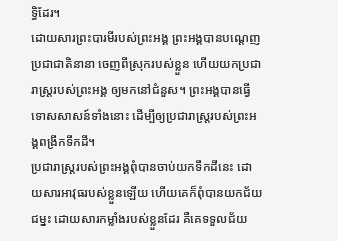ទ្ធិដែរ។
ដោយសារព្រះបារមីរបស់ព្រះអង្គ ព្រះអង្គបានបណ្ដេញប្រជាជាតិនានា ចេញពីស្រុករបស់ខ្លួន ហើយយកប្រជារាស្ត្ររបស់ព្រះអង្គ ឲ្យមកនៅជំនួស។ ព្រះអង្គបានធ្វើទោសសាសន៍ទាំងនោះ ដើម្បីឲ្យប្រជារាស្ត្ររបស់ព្រះអង្គពង្រីកទឹកដី។
ប្រជារាស្ត្ររបស់ព្រះអង្គពុំបានចាប់យកទឹកដីនេះ ដោយសារអាវុធរបស់ខ្លួនឡើយ ហើយគេក៏ពុំបានយកជ័យជម្នះ ដោយសារកម្លាំងរបស់ខ្លួនដែរ គឺគេទទួលជ័យ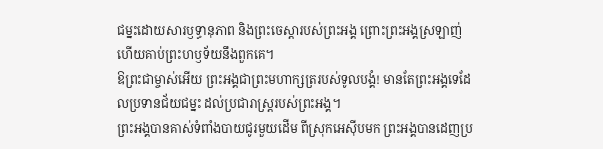ជម្នះដោយសារឫទ្ធានុភាព និងព្រះចេស្ដារបស់ព្រះអង្គ ព្រោះព្រះអង្គស្រឡាញ់ ហើយគាប់ព្រះហឫទ័យនឹងពួកគេ។
ឱព្រះជាម្ចាស់អើយ ព្រះអង្គជាព្រះមហាក្សត្ររបស់ទូលបង្គំ! មានតែព្រះអង្គទេដែលប្រទានជ័យជម្នះ ដល់ប្រជារាស្ដ្ររបស់ព្រះអង្គ។
ព្រះអង្គបានគាស់ទំពាំងបាយជូរមួយដើម ពីស្រុកអេស៊ីបមក ព្រះអង្គបានដេញប្រ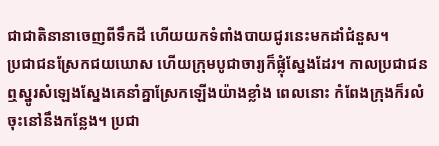ជាជាតិនានាចេញពីទឹកដី ហើយយកទំពាំងបាយជូរនេះមកដាំជំនួស។
ប្រជាជនស្រែកជយឃោស ហើយក្រុមបូជាចារ្យក៏ផ្លុំស្នែងដែរ។ កាលប្រជាជនឮស្នូរសំឡេងស្នែងគេនាំគ្នាស្រែកឡើងយ៉ាងខ្លាំង ពេលនោះ កំពែងក្រុងក៏រលំចុះនៅនឹងកន្លែង។ ប្រជា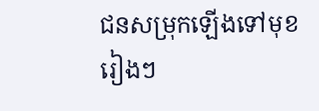ជនសម្រុកឡើងទៅមុខរៀងៗ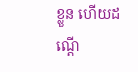ខ្លួន ហើយដណ្ដើ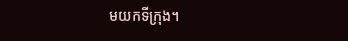មយកទីក្រុង។